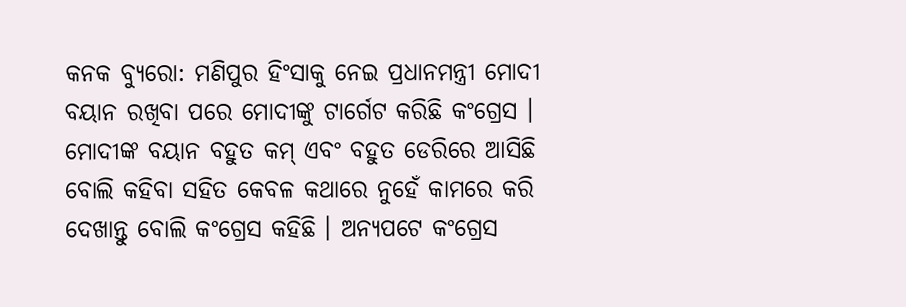କନକ ବ୍ୟୁରୋ: ମଣିପୁର ହିଂସାକୁ ନେଇ ପ୍ରଧାନମନ୍ତ୍ରୀ ମୋଦୀ ବୟାନ ରଖିବା ପରେ ମୋଦୀଙ୍କୁ ଟାର୍ଗେଟ କରିଛି କଂଗ୍ରେସ । ମୋଦୀଙ୍କ ବୟାନ ବହୁତ କମ୍ ଏବଂ ବହୁତ ଡେରିରେ ଆସିଛି ବୋଲି କହିବା ସହିତ କେବଳ କଥାରେ ନୁହେଁ କାମରେ କରି ଦେଖାନ୍ତୁ ବୋଲି କଂଗ୍ରେସ କହିଛି । ଅନ୍ୟପଟେ କଂଗ୍ରେସ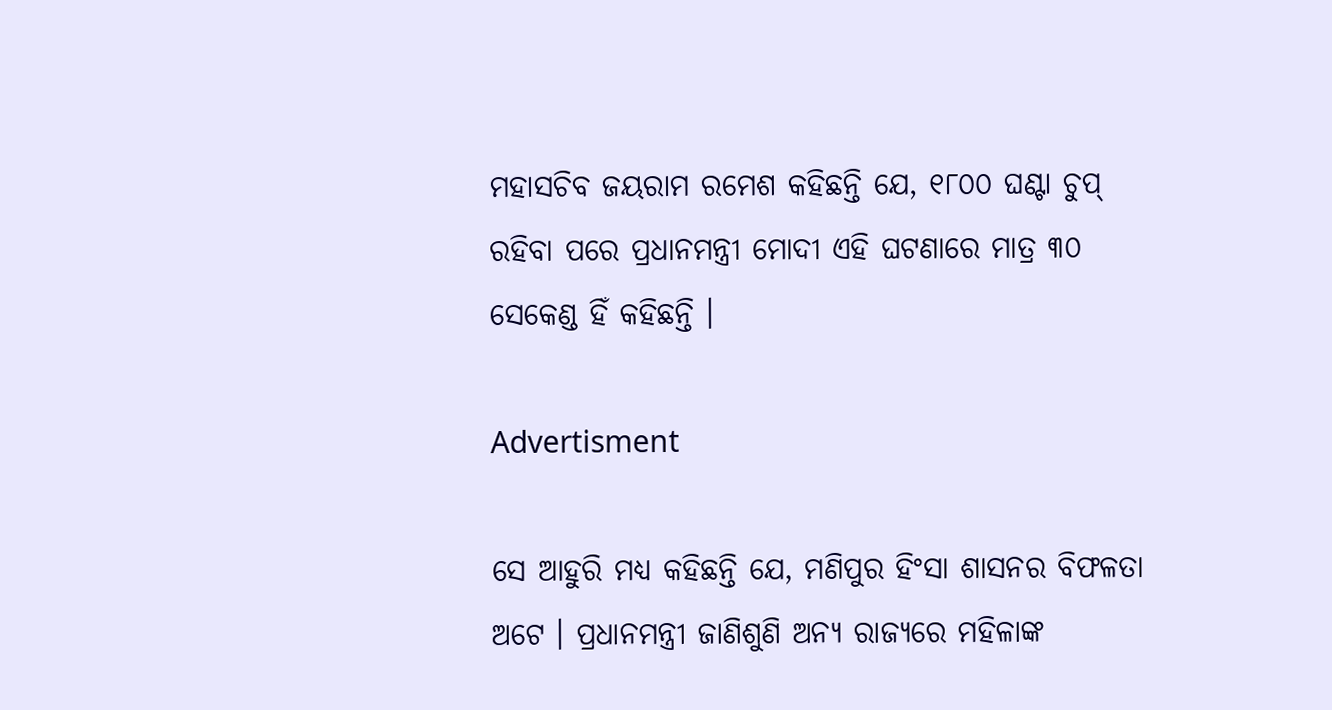ମହାସଚିବ ଜୟରାମ ରମେଶ କହିଛନ୍ତି ଯେ, ୧୮୦୦ ଘଣ୍ଟା ଚୁପ୍ ରହିବା ପରେ ପ୍ରଧାନମନ୍ତ୍ରୀ ମୋଦୀ ଏହି ଘଟଣାରେ ମାତ୍ର ୩୦ ସେକେଣ୍ଡ ହିଁ କହିଛନ୍ତି ।

Advertisment

ସେ ଆହୁରି ମଧ୍ୟ କହିଛନ୍ତି ଯେ, ମଣିପୁର ହିଂସା ଶାସନର ବିଫଳତା ଅଟେ । ପ୍ରଧାନମନ୍ତ୍ରୀ ଜାଣିଶୁଣି ଅନ୍ୟ ରାଜ୍ୟରେ ମହିଳାଙ୍କ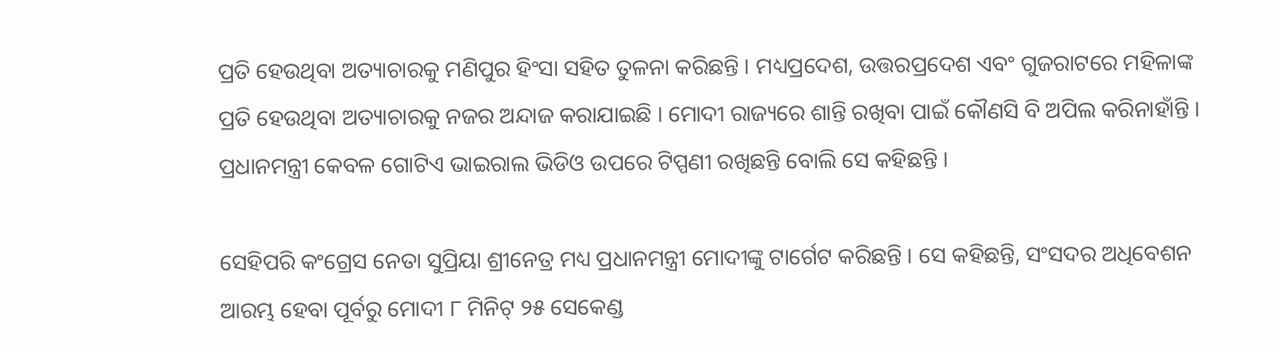ପ୍ରତି ହେଉଥିବା ଅତ୍ୟାଚାରକୁ ମଣିପୁର ହିଂସା ସହିତ ତୁଳନା କରିଛନ୍ତି । ମଧ୍ୟପ୍ରଦେଶ, ଉତ୍ତରପ୍ରଦେଶ ଏବଂ ଗୁଜରାଟରେ ମହିଳାଙ୍କ ପ୍ରତି ହେଉଥିବା ଅତ୍ୟାଚାରକୁ ନଜର ଅନ୍ଦାଜ କରାଯାଇଛି । ମୋଦୀ ରାଜ୍ୟରେ ଶାନ୍ତି ରଖିବା ପାଇଁ କୌଣସି ବି ଅପିଲ କରିନାହାଁନ୍ତି । ପ୍ରଧାନମନ୍ତ୍ରୀ କେବଳ ଗୋଟିଏ ଭାଇରାଲ ଭିଡିଓ ଉପରେ ଟିପ୍ପଣୀ ରଖିଛନ୍ତି ବୋଲି ସେ କହିଛନ୍ତି ।

ସେହିପରି କଂଗ୍ରେସ ନେତା ସୁପ୍ରିୟା ଶ୍ରୀନେତ୍ର ମଧ୍ୟ ପ୍ରଧାନମନ୍ତ୍ରୀ ମୋଦୀଙ୍କୁ ଟାର୍ଗେଟ କରିଛନ୍ତି । ସେ କହିଛନ୍ତି, ସଂସଦର ଅଧିବେଶନ ଆରମ୍ଭ ହେବା ପୂର୍ବରୁ ମୋଦୀ ୮ ମିନିଟ୍ ୨୫ ସେକେଣ୍ଡ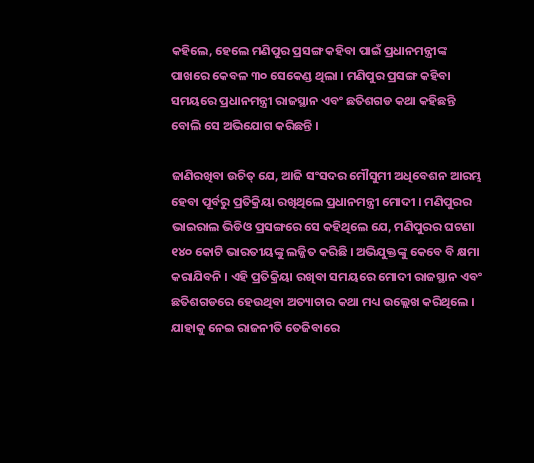କହିଲେ, ହେଲେ ମଣିପୁର ପ୍ରସଙ୍ଗ କହିବା ପାଇଁ ପ୍ରଧାନମନ୍ତ୍ରୀଙ୍କ ପାଖରେ କେବଳ ୩୦ ସେକେଣ୍ଡ ଥିଲା । ମଣିପୁର ପ୍ରସଙ୍ଗ କହିବା ସମୟରେ ପ୍ରଧାନମନ୍ତ୍ରୀ ରାଜସ୍ଥାନ ଏବଂ ଛତିଶଗଡ କଥା କହିଛନ୍ତି ବୋଲି ସେ ଅଭିଯୋଗ କରିଛନ୍ତି ।

ଜାଣିରଖିବା ଉଚିତ୍ ଯେ, ଆଜି ସଂସଦର ମୌସୁମୀ ଅଧିବେଶନ ଆରମ୍ଭ ହେବା ପୂର୍ବରୁ ପ୍ରତିକ୍ରିୟା ରଖିଥିଲେ ପ୍ରଧାନମନ୍ତ୍ରୀ ମୋଦୀ । ମଣିପୁରର ଭାଇରାଲ ଭିଡିଓ ପ୍ରସଙ୍ଗରେ ସେ କହିଥିଲେ ଯେ, ମଣିପୁରର ଘଟଣା ୧୪୦ କୋଟି ଭାରତୀୟଙ୍କୁ ଲଜ୍ଜିତ କରିଛି । ଅଭିଯୁକ୍ତଙ୍କୁ କେବେ ବି କ୍ଷମା କରାଯିବନି । ଏହି ପ୍ରତିକ୍ରିୟା ରଖିବା ସମୟରେ ମୋଦୀ ରାଜସ୍ଥାନ ଏବଂ ଛତିଶଗଡରେ ହେଉଥିବା ଅତ୍ୟାଚାର କଥା ମଧ୍ୟ ଉଲ୍ଲେଖ କରିଥିଲେ । ଯାହାକୁ ନେଇ ରାଜନୀତି ତେଜିବାରେ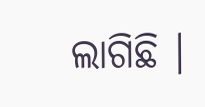ଲାଗିଛି ।